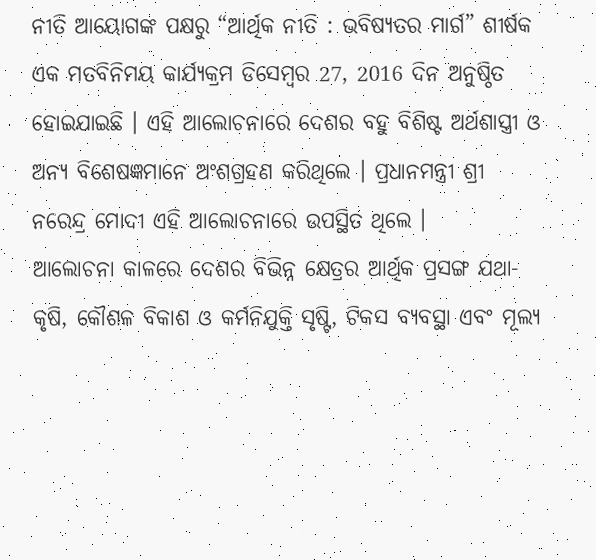ନୀତି ଆୟୋଗଙ୍କ ପକ୍ଷରୁ “ଆର୍ଥିକ ନୀତି : ଭବିଷ୍ୟତର ମାର୍ଗ” ଶୀର୍ଷକ ଏକ ମତବିନିମୟ କାର୍ଯ୍ୟକ୍ରମ ଡିସେମ୍ବର 27, 2016 ଦିନ ଅନୁଷ୍ଠିତ ହୋଇଯାଇଛି । ଏହି ଆଲୋଚନାରେ ଦେଶର ବହୁ ବିଶିଷ୍ଟ ଅର୍ଥଶାସ୍ତ୍ରୀ ଓ ଅନ୍ୟ ବିଶେଷଜ୍ଞମାନେ ଅଂଶଗ୍ରହଣ କରିଥିଲେ । ପ୍ରଧାନମନ୍ତ୍ରୀ ଶ୍ରୀ ନରେନ୍ଦ୍ର ମୋଦୀ ଏହି ଆଲୋଚନାରେ ଉପସ୍ଥିତ ଥିଲେ ।
ଆଲୋଚନା କାଳରେ ଦେଶର ବିଭିନ୍ନ କ୍ଷେତ୍ରର ଆର୍ଥିକ ପ୍ରସଙ୍ଗ ଯଥା- କୃଷି, କୌଶଳ ବିକାଶ ଓ କର୍ମନିଯୁକ୍ତି ସୃଷ୍ଟି, ଟିକସ ବ୍ୟବସ୍ଥା ଏବଂ ମୂଲ୍ୟ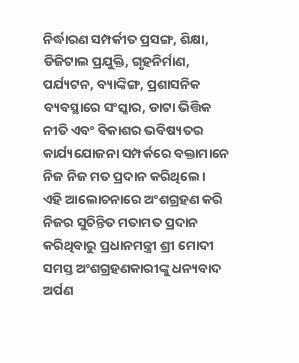ନିର୍ଦ୍ଧାରଣ ସମ୍ପର୍କୀତ ପ୍ରସଙ୍ଗ, ଶିକ୍ଷା, ଡିଜିଟାଲ ପ୍ରଯୁକ୍ତି, ଗୃହନିର୍ମାଣ, ପର୍ଯ୍ୟଟନ, ବ୍ୟାଙ୍କିଙ୍ଗ, ପ୍ରଶାସନିକ ବ୍ୟବସ୍ଥାରେ ସଂସ୍କାର, ଡାଟା ଭିତ୍ତିକ ନୀତି ଏବଂ ବିକାଶର ଭବିଷ୍ୟତର କାର୍ଯ୍ୟଯୋଜନା ସମ୍ପର୍କରେ ବକ୍ତାମାନେ ନିଜ ନିଜ ମତ ପ୍ରଦାନ କରିଥିଲେ।
ଏହି ଆଲୋଚନାରେ ଅଂଶଗ୍ରହଣ କରି ନିଜର ସୁଚିନ୍ତିତ ମତାମତ ପ୍ରଦାନ କରିଥିବାରୁ ପ୍ରଧାନମନ୍ତ୍ରୀ ଶ୍ରୀ ମୋଦୀ ସମସ୍ତ ଅଂଶଗ୍ରହଣକାରୀଙ୍କୁ ଧନ୍ୟବାଦ ଅର୍ପଣ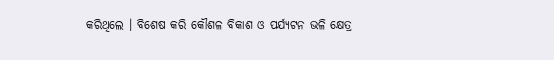କରିଥିଲେ । ବିଶେଷ କରି କୌଶଳ ବିକାଶ ଓ ପର୍ଯ୍ୟଟନ ଭଳି କ୍ଷେତ୍ର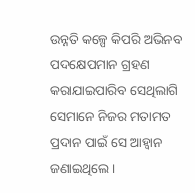ଉନ୍ନତି କଳ୍ପେ କିପରି ଅଭିନବ ପଦକ୍ଷେପମାନ ଗ୍ରହଣ କରାଯାଇପାରିବ ସେଥିଲାଗି ସେମାନେ ନିଜର ମତାମତ ପ୍ରଦାନ ପାଇଁ ସେ ଆହ୍ଵାନ ଜଣାଇଥିଲେ ।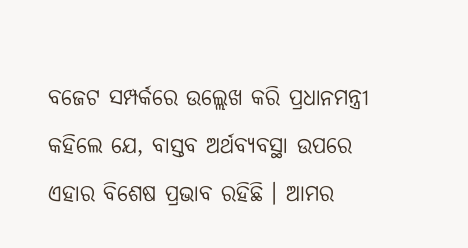ବଜେଟ ସମ୍ପର୍କରେ ଉଲ୍ଲେଖ କରି ପ୍ରଧାନମନ୍ତ୍ରୀ କହିଲେ ଯେ, ବାସ୍ତବ ଅର୍ଥବ୍ୟବସ୍ଥା ଉପରେ ଏହାର ବିଶେଷ ପ୍ରଭାବ ରହିଛି । ଆମର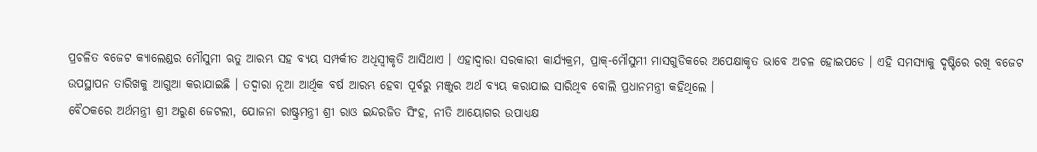ପ୍ରଚଳିତ ବଜେଟ କ୍ୟାଲେଣ୍ଡର ମୌସୁମୀ ଋତୁ ଆରମ୍ଭ ସହ ବ୍ୟୟ ସମ୍ପର୍କୀତ ଅଧିସ୍ଵୀକୃତି ଆସିଥାଏ । ଏହାଦ୍ଵାରା ସରକାରୀ କାର୍ଯ୍ୟକ୍ରମ, ପ୍ରାକ୍-ମୌସୁମୀ ମାସଗୁଡିକରେ ଅପେକ୍ଷାକୃତ ଭାବେ ଅଚଳ ହୋଇପଡେ । ଏହି ସମସ୍ୟାକୁ ଦୃଷ୍ଟିରେ ରଖି ବଜେଟ ଉପସ୍ଥାପନ ତାରିଖକୁ ଆଗୁଆ କରାଯାଇଛି । ତଦ୍ୱାରା ନୂଆ ଆର୍ଥିକ ବର୍ଷ ଆରମ୍ଭ ହେବା ପୂର୍ବରୁ ମଞ୍ଜୁର ଅର୍ଥ ବ୍ୟୟ କରାଯାଇ ସାରିଥିବ ବୋଲି ପ୍ରଧାନମନ୍ତ୍ରୀ କହିଥିଲେ ।
ବୈଠକରେ ଅର୍ଥମନ୍ତ୍ରୀ ଶ୍ରୀ ଅରୁଣ ଜେଟଲୀ, ଯୋଜନା ରାଷ୍ଟ୍ରମନ୍ତ୍ରୀ ଶ୍ରୀ ରାଓ ଇନ୍ଦରଜିତ ସିଂହ, ନୀତି ଆୟୋଗର ଉପାଧ୍ୟକ୍ଷ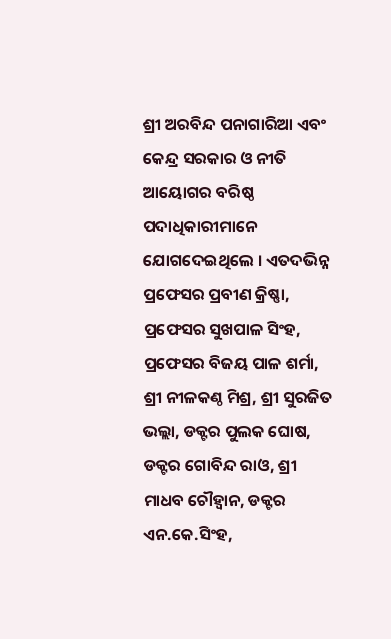ଶ୍ରୀ ଅରବିନ୍ଦ ପନାଗାରିଆ ଏବଂ କେନ୍ଦ୍ର ସରକାର ଓ ନୀତି ଆୟୋଗର ବରିଷ୍ଠ ପଦାଧିକାରୀମାନେ ଯୋଗଦେଇଥିଲେ । ଏତଦଭିନ୍ନ ପ୍ରଫେସର ପ୍ରବୀଣ କ୍ରିଷ୍ଣା, ପ୍ରଫେସର ସୁଖପାଳ ସିଂହ, ପ୍ରଫେସର ବିଜୟ ପାଳ ଶର୍ମା, ଶ୍ରୀ ନୀଳକଣ୍ଠ ମିଶ୍ର, ଶ୍ରୀ ସୁରଜିତ ଭଲ୍ଲା, ଡକ୍ଟର ପୁଲକ ଘୋଷ, ଡକ୍ଟର ଗୋବିନ୍ଦ ରାଓ, ଶ୍ରୀ ମାଧବ ଚୌହ୍ଵାନ, ଡକ୍ଟର ଏନ.କେ.ସିଂହ,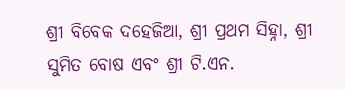ଶ୍ରୀ ବିବେକ ଦହେଜିଆ, ଶ୍ରୀ ପ୍ରଥମ ସିହ୍ନା, ଶ୍ରୀ ସୁମିତ ବୋଷ ଏବଂ ଶ୍ରୀ ଟି.ଏନ.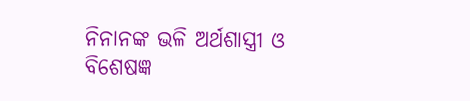ନିନାନଙ୍କ ଭଳି ଅର୍ଥଶାସ୍ତ୍ରୀ ଓ ବିଶେଷଜ୍ଞ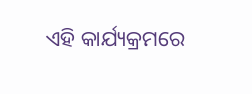ଏହି କାର୍ଯ୍ୟକ୍ରମରେ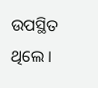ଉପସ୍ଥିତ ଥିଲେ ।